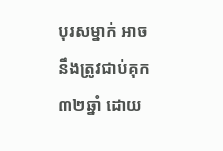បុរសម្នាក់ អាចនឹងត្រូវជាប់គុក ៣២ឆ្នាំ ដោយ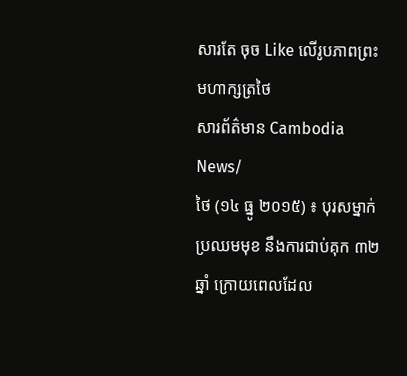សារតែ ចុច Like លើរូបភាពព្រះមហាក្សត្រថៃ
សារព័ត៌មាន Cambodia News/
ថៃ (១៤ ធ្នូ ២០១៥) ៖ បុរសម្នាក់ប្រឈមមុខ នឹងការជាប់គុក ៣២ឆ្នាំ ក្រោយពេលដែល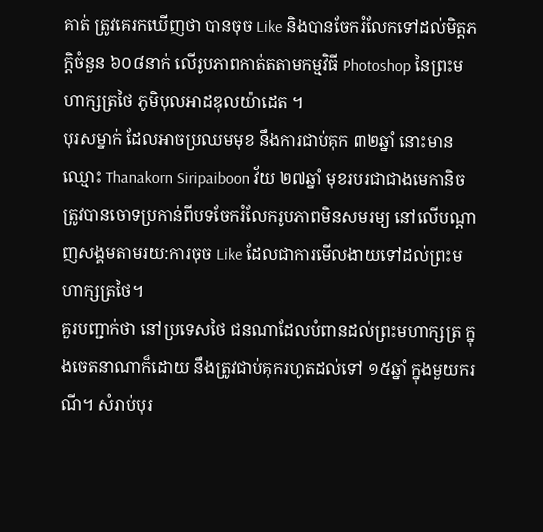គាត់ ត្រូវគេរកឃើញថា បានចុច Like និងបានចែករំលែកទៅដល់មិត្តភក្តិចំនួន ៦០៨នាក់ លើរូបភាពកាត់តតាមកម្មវិធី Photoshop នៃព្រះមហាក្សត្រថៃ ភូមិបុលអាដឌុលយ៉ាដេត ។
បុរសម្នាក់ ដែលអាចប្រឈមមុខ នឹងការជាប់គុក ៣២ឆ្នាំ នោះមានឈ្មោះ Thanakorn Siripaiboon វ័យ ២៧ឆ្នាំ មុខរបរជាជាងមេកានិច ត្រូវបានចោទប្រកាន់ពីបទចែករំលែករូបភាពមិនសមរម្យ នៅលើបណ្តាញសង្គមតាមរយ:ការចុច Like ដែលជាការមើលងាយទៅដល់ព្រះមហាក្សត្រថៃ។
គួរបញ្ជាក់ថា នៅប្រទេសថៃ ជនណាដែលបំពានដល់ព្រះមហាក្សត្រ ក្នុងចេតនាណាក៏ដោយ នឹងត្រូវជាប់គុករហូតដល់ទៅ ១៥ឆ្នាំ ក្នុងមួយករណី។ សំរាប់បុរ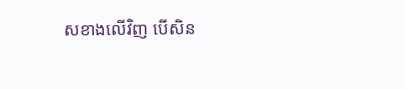សខាងលើវិញ បើសិន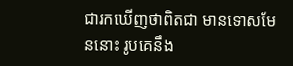ជារកឃើញថាពិតជា មានទោសមែននោះ រូបគេនឹង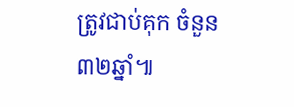ត្រូវជាប់គុក ចំនួន ៣២ឆ្នាំ៕